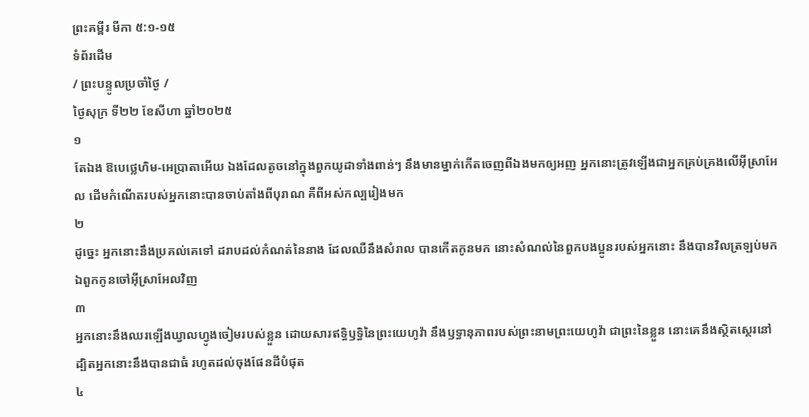ព្រះគម្ពីរ មីកា ៥:១-១៥
ទំព័រដើម
/ ព្រះបន្ទូលប្រចាំថ្ងៃ /
ថ្ងៃសុក្រ ទី២២ ខែសីហា ឆ្នាំ២០២៥
១
តែឯង ឱបេថ្លេហិម-អេប្រាតាអើយ ឯងដែលតូចនៅក្នុងពួកយូដាទាំងពាន់ៗ នឹងមានម្នាក់កើតចេញពីឯងមកឲ្យអញ អ្នកនោះត្រូវឡើងជាអ្នកគ្រប់គ្រងលើអ៊ីស្រាអែល ដើមកំណើតរបស់អ្នកនោះបានចាប់តាំងពីបុរាណ គឺពីអស់កល្បរៀងមក
២
ដូច្នេះ អ្នកនោះនឹងប្រគល់គេទៅ ដរាបដល់កំណត់នៃនាង ដែលឈឺនឹងសំរាល បានកើតកូនមក នោះសំណល់នៃពួកបងប្អូនរបស់អ្នកនោះ នឹងបានវិលត្រឡប់មកឯពួកកូនចៅអ៊ីស្រាអែលវិញ
៣
អ្នកនោះនឹងឈរឡើងឃ្វាលហ្វូងចៀមរបស់ខ្លួន ដោយសារឥទ្ធិឫទ្ធិនៃព្រះយេហូវ៉ា នឹងឫទ្ធានុភាពរបស់ព្រះនាមព្រះយេហូវ៉ា ជាព្រះនៃខ្លួន នោះគេនឹងស្ថិតស្ថេរនៅ ដ្បិតអ្នកនោះនឹងបានជាធំ រហូតដល់ចុងផែនដីបំផុត
៤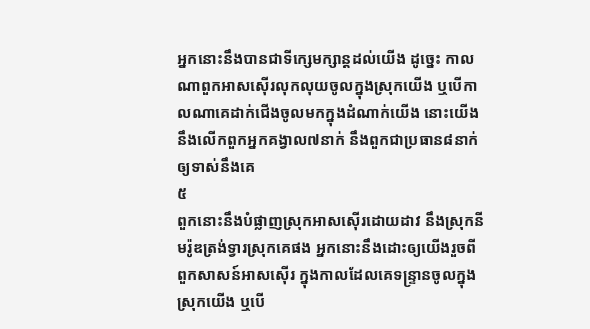អ្នកនោះនឹងបានជាទីក្សេមក្សាន្តដល់យើង ដូច្នេះ កាលណាពួកអាសស៊ើរលុកលុយចូលក្នុងស្រុកយើង ឬបើកាលណាគេដាក់ជើងចូលមកក្នុងដំណាក់យើង នោះយើងនឹងលើកពួកអ្នកគង្វាល៧នាក់ នឹងពួកជាប្រធាន៨នាក់ឲ្យទាស់នឹងគេ
៥
ពួកនោះនឹងបំផ្លាញស្រុកអាសស៊ើរដោយដាវ នឹងស្រុកនីមរ៉ូឌត្រង់ទ្វារស្រុកគេផង អ្នកនោះនឹងដោះឲ្យយើងរួចពីពួកសាសន៍អាសស៊ើរ ក្នុងកាលដែលគេទន្ទ្រានចូលក្នុងស្រុកយើង ឬបើ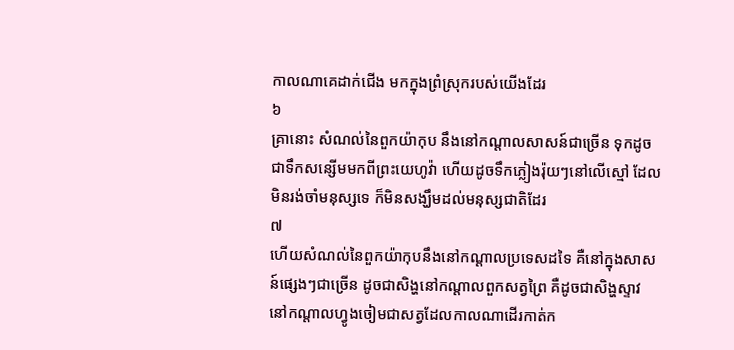កាលណាគេដាក់ជើង មកក្នុងព្រំស្រុករបស់យើងដែរ
៦
គ្រានោះ សំណល់នៃពួកយ៉ាកុប នឹងនៅកណ្តាលសាសន៍ជាច្រើន ទុកដូចជាទឹកសន្សើមមកពីព្រះយេហូវ៉ា ហើយដូចទឹកភ្លៀងរ៉ុយៗនៅលើស្មៅ ដែលមិនរង់ចាំមនុស្សទេ ក៏មិនសង្ឃឹមដល់មនុស្សជាតិដែរ
៧
ហើយសំណល់នៃពួកយ៉ាកុបនឹងនៅកណ្តាលប្រទេសដទៃ គឺនៅក្នុងសាសន៍ផ្សេងៗជាច្រើន ដូចជាសិង្ហនៅកណ្តាលពួកសត្វព្រៃ គឺដូចជាសិង្ហស្ទាវ នៅកណ្តាលហ្វូងចៀមជាសត្វដែលកាលណាដើរកាត់ក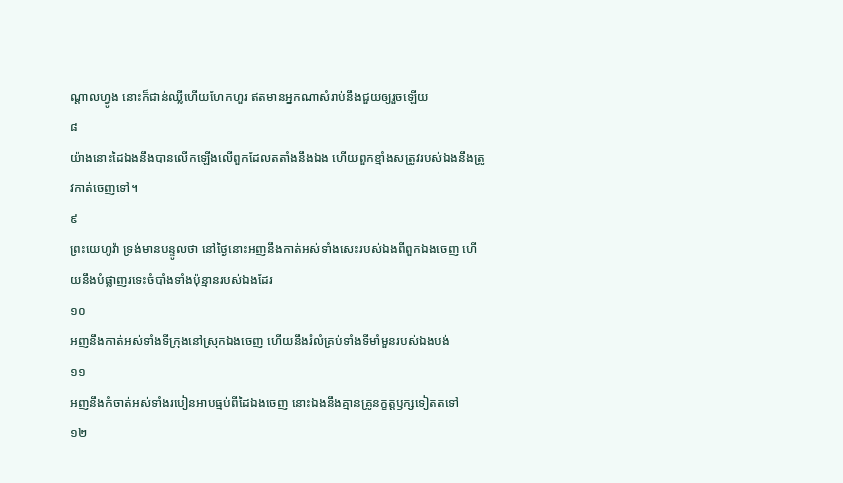ណ្តាលហ្វូង នោះក៏ជាន់ឈ្លីហើយហែកហួរ ឥតមានអ្នកណាសំរាប់នឹងជួយឲ្យរួចឡើយ
៨
យ៉ាងនោះដៃឯងនឹងបានលើកឡើងលើពួកដែលតតាំងនឹងឯង ហើយពួកខ្មាំងសត្រូវរបស់ឯងនឹងត្រូវកាត់ចេញទៅ។
៩
ព្រះយេហូវ៉ា ទ្រង់មានបន្ទូលថា នៅថ្ងៃនោះអញនឹងកាត់អស់ទាំងសេះរបស់ឯងពីពួកឯងចេញ ហើយនឹងបំផ្លាញរទេះចំបាំងទាំងប៉ុន្មានរបស់ឯងដែរ
១០
អញនឹងកាត់អស់ទាំងទីក្រុងនៅស្រុកឯងចេញ ហើយនឹងរំលំគ្រប់ទាំងទីមាំមួនរបស់ឯងបង់
១១
អញនឹងកំចាត់អស់ទាំងរបៀនអាបធ្មប់ពីដៃឯងចេញ នោះឯងនឹងគ្មានគ្រូនក្ខត្តឫក្សទៀតតទៅ
១២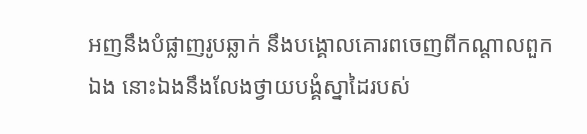អញនឹងបំផ្លាញរូបឆ្លាក់ នឹងបង្គោលគោរពចេញពីកណ្តាលពួកឯង នោះឯងនឹងលែងថ្វាយបង្គំស្នាដៃរបស់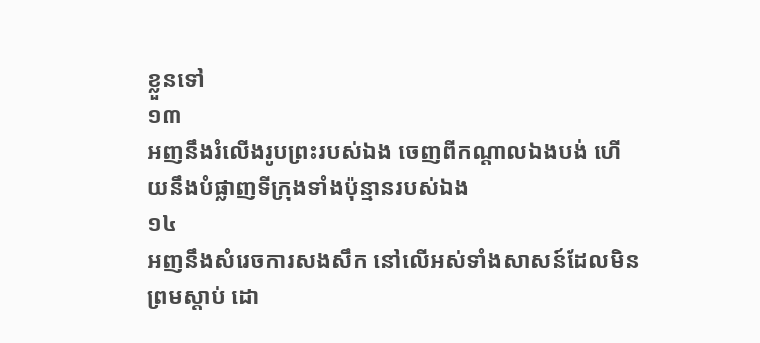ខ្លួនទៅ
១៣
អញនឹងរំលើងរូបព្រះរបស់ឯង ចេញពីកណ្តាលឯងបង់ ហើយនឹងបំផ្លាញទីក្រុងទាំងប៉ុន្មានរបស់ឯង
១៤
អញនឹងសំរេចការសងសឹក នៅលើអស់ទាំងសាសន៍ដែលមិនព្រមស្តាប់ ដោ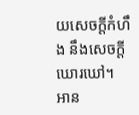យសេចក្ដីកំហឹង នឹងសេចក្ដីឃោរឃៅ។
អាន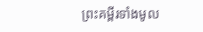ព្រះគម្ពីរទាំងមូល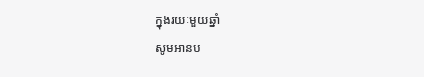ក្នុងរយៈមួយឆ្នាំ
សូមអានប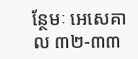ន្ថែមៈ អេសេគាល ៣២-៣៣